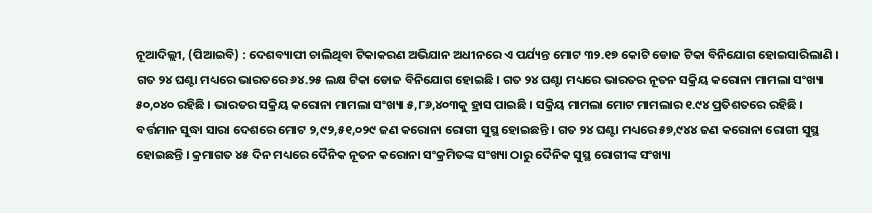ନୂଆଦିଲ୍ଲୀ, (ପିଆଇବି) : ଦେଶବ୍ୟାପୀ ଚାଲିଥିବା ଟିକାକରଣ ଅଭିଯାନ ଅଧୀନରେ ଏ ପର୍ଯ୍ୟନ୍ତ ମୋଟ ୩୨.୧୭ କୋଟି ଡୋଜ ଟିକା ବିନିଯୋଗ ହୋଇସାରିଲାଣି । ଗତ ୨୪ ଘଣ୍ଟା ମଧ୍ୟରେ ଭାରତରେ ୬୪.୨୫ ଲକ୍ଷ ଟିକା ଡୋଜ ବିନିଯୋଗ ହୋଇଛି । ଗତ ୨୪ ଘଣ୍ଟା ମଧ୍ୟରେ ଭାରତର ନୂତନ ସକ୍ରିୟ କରୋନା ମାମଲା ସଂଖ୍ୟା ୫୦,୦୪୦ ରହିଛି । ଭାରତର ସକ୍ରିୟ କରୋନା ମାମଲା ସଂଖ୍ୟା ୫,୮୬,୪୦୩କୁ ହ୍ରାସ ପାଇଛି । ସକ୍ରିୟ ମାମଲା ମୋଟ ମାମଲାର ୧.୯୪ ପ୍ରତିଶତରେ ରହିଛି । ବର୍ତ୍ତମାନ ସୁଦ୍ଧା ସାରା ଦେଶରେ ମୋଟ ୨,୯୨,୫୧,୦୨୯ ଜଣ କରୋନା ରୋଗୀ ସୁସ୍ଥ ହୋଇଛନ୍ତି । ଗତ ୨୪ ଘଣ୍ଟା ମଧ୍ୟରେ ୫୭,୯୪୪ ଜଣ କରୋନା ରୋଗୀ ସୁସ୍ଥ ହୋଇଛନ୍ତି । କ୍ରମାଗତ ୪୫ ଦିନ ମଧ୍ୟରେ ଦୈନିକ ନୂତନ କରୋନା ସଂକ୍ରମିତଙ୍କ ସଂଖ୍ୟା ଠାରୁ ଦୈନିକ ସୁସ୍ଥ ରୋଗୀଙ୍କ ସଂଖ୍ୟା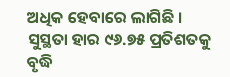ଅଧିକ ହେବାରେ ଲାଗିଛି । ସୁସ୍ଥତା ହାର ୯୬.୭୫ ପ୍ରତିଶତକୁ ବୃଦ୍ଧି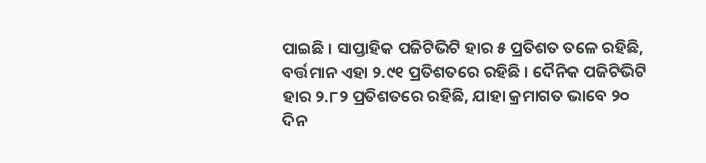ପାଇଛି । ସାପ୍ତାହିକ ପଜିଟିଭିଟି ହାର ୫ ପ୍ରତିଶତ ତଳେ ରହିଛି, ବର୍ତ୍ତମାନ ଏହା ୨.୯୧ ପ୍ରତିଶତରେ ରହିଛି । ଦୈନିକ ପଜିଟିଭିଟି ହାର ୨.୮୨ ପ୍ରତିଶତରେ ରହିଛି, ଯାହା କ୍ରମାଗତ ଭାବେ ୨୦ ଦିନ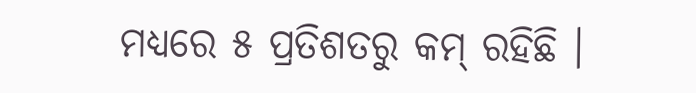ମଧ୍ୟରେ ୫ ପ୍ରତିଶତରୁ କମ୍ ରହିଛି ।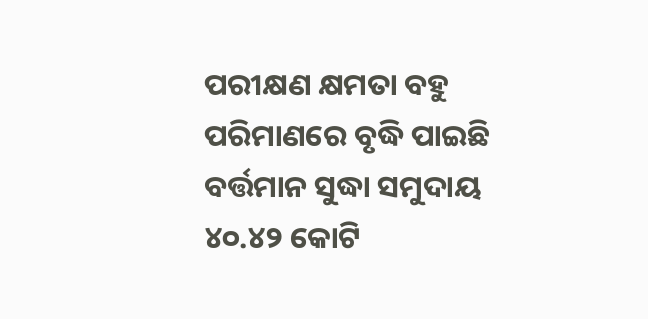ପରୀକ୍ଷଣ କ୍ଷମତା ବହୁ ପରିମାଣରେ ବୃଦ୍ଧି ପାଇଛି ବର୍ତ୍ତମାନ ସୁଦ୍ଧା ସମୁଦାୟ ୪୦.୪୨ କୋଟି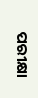ପରୀକ୍ଷା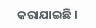କରାଯାଇଛି ।